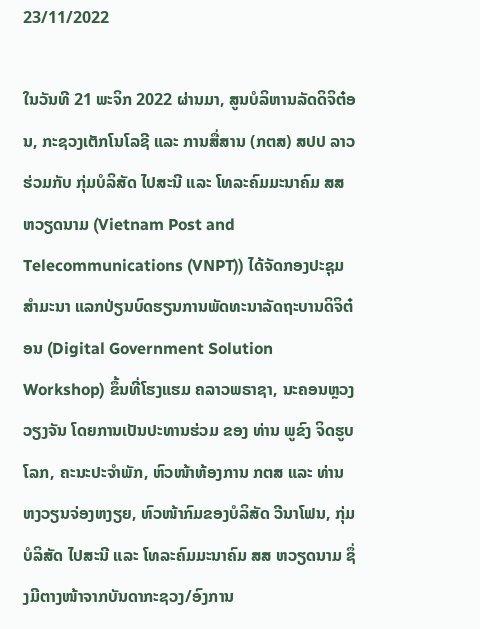23/11/2022

ໃນວັນທີ 21 ພະຈິກ 2022 ຜ່ານມາ, ສູນບໍລິຫານລັດດິຈິຕ໋ອນ, ກະຊວງເຕັກໂນໂລຊີ ແລະ ການສື່ສານ (ກຕສ) ສປປ ລາວ ຮ່ວມກັບ ກຸ່ມບໍລິສັດ ໄປສະນີ ແລະ ໂທລະຄົມມະນາຄົມ ສສ ຫວຽດນາມ (Vietnam Post and Telecommunications (VNPT)) ໄດ້ຈັດກອງປະຊຸມສຳມະນາ ແລກປ່ຽນບົດຮຽນການພັດທະນາລັດຖະບານດິຈິຕ໋ອນ (Digital Government Solution Workshop) ຂຶ້ນທີ່ໂຮງແຮມ ຄລາວພຣາຊາ, ນະຄອນຫຼວງວຽງຈັນ ໂດຍການເປັນປະທານຮ່ວມ ຂອງ ທ່ານ ພູຂົງ ຈິດຮູບໂລກ, ຄະນະປະຈຳພັກ, ຫົວໜ້າຫ້ອງການ ກຕສ ແລະ ທ່ານ ຫງວຽນຈ່ອງຫງຽຍ, ຫົວໜ້າກົມຂອງບໍລິສັດ ວີນາໂຟນ, ກຸ່ມບໍລິສັດ ໄປສະນີ ແລະ ໂທລະຄົມມະນາຄົມ ສສ ຫວຽດນາມ ຊຶ່ງມີຕາງໜ້າຈາກບັນດາກະຊວງ/ອົງການ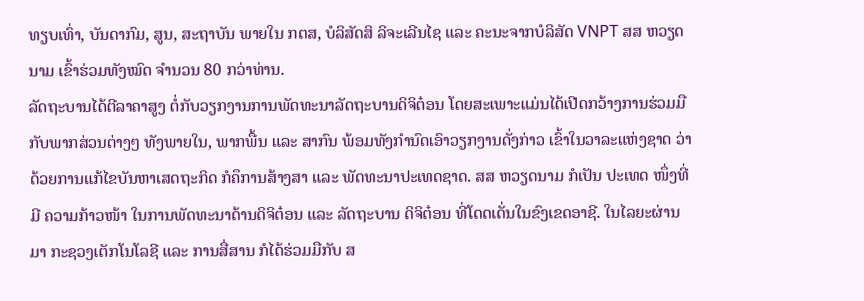ທຽບເທົ່າ, ບັນດາກົມ, ສູນ, ສະຖາບັນ ພາຍໃນ ກຕສ, ບໍລິສັດສິ ລິຈະເລີນໄຊ ແລະ ຄະນະຈາກບໍລິສັດ VNPT ສສ ຫວຽດນາມ ເຂົ້າຮ່ວມທັງໝົດ ຈໍານວນ 80 ກວ່າທ່ານ.
ລັດຖະບານໄດ້ຕີລາຄາສູງ ຕໍ່ກັບວຽກງານການພັດທະນາລັດຖະບານດິຈິຕ໋ອນ ໂດຍສະເພາະແມ່ນໄດ້ເປີດກວ້າງການຮ່ວມມືກັບພາກສ່ວນຕ່າງໆ ທັງພາຍໃນ, ພາກພື້ນ ແລະ ສາກົນ ພ້ອມທັງກຳນົດເອົາວຽກງານດັ່ງກ່າວ ເຂົ້າໃນວາລະແຫ່ງຊາດ ວ່າດ້ວຍການແກ້ໄຂບັນຫາເສດຖະກິດ ກໍຄຶການສ້າງສາ ແລະ ພັດທະນາປະເທດຊາດ. ສສ ຫວຽດນາມ ກໍເປັນ ປະເທດ ໜຶ່ງທີ່ມີ ຄວາມກ້າວໜ້າ ໃນການພັດທະນາດ້ານດິຈິຕ໋ອນ ແລະ ລັດຖະບານ ດິຈິຕ໋ອນ ທີ່ໂດດເດັ່ນໃນຂົງເຂດອາຊີ. ໃນໄລຍະຜ່ານມາ ກະຊວງເຕັກໂນໂລຊີ ແລະ ການສື່ສານ ກໍໄດ້ຮ່ວມມືກັບ ສ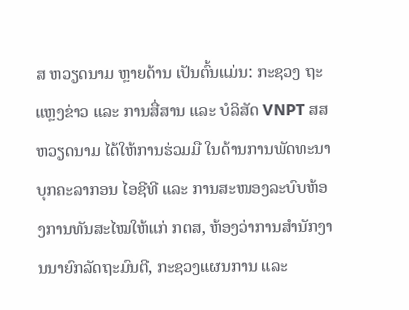ສ ຫວຽດນາມ ຫຼາຍດ້ານ ເປັນຕົ້ນແມ່ນ: ກະຊວງ ຖະແຫຼງຂ່າວ ແລະ ການສື່ສານ ແລະ ບໍລິສັດ VNPT ສສ ຫວຽດນາມ ໄດ້ໃຫ້ການຮ່ວມມື ໃນດ້ານການພັດທະນາບຸກຄະລາກອນ ໄອຊີທີ ແລະ ການສະໜອງລະບົບຫ້ອງການທັນສະໄໝໃຫ້ແກ່ ກຕສ, ຫ້ອງວ່າການສຳນັກງານນາຍົກລັດຖະມົນຕີ, ກະຊວງແຜນການ ແລະ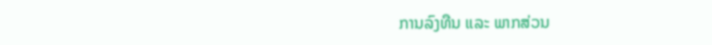ການລົງທືນ ແລະ ພາກສ່ວນ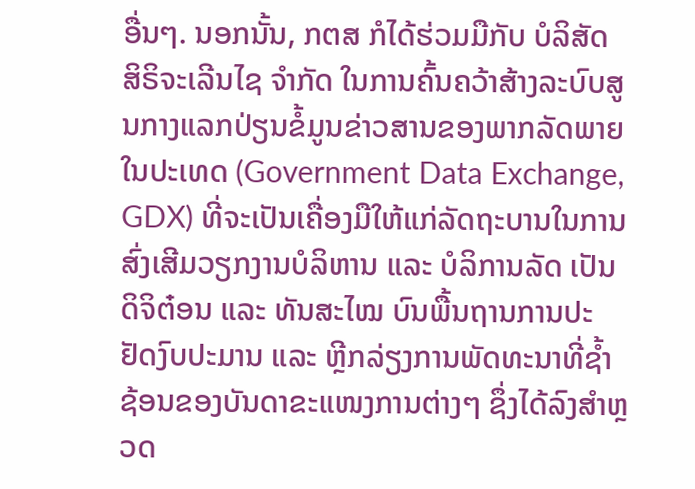ອື່ນໆ. ນອກນັ້ນ, ກຕສ ກໍໄດ້ຮ່ວມມືກັບ ບໍລິສັດ ສິຣິຈະເລີນໄຊ ຈຳກັດ ໃນການຄົ້ນຄວ້າສ້າງລະບົບສູນກາງແລກປ່ຽນຂໍ້ມູນຂ່າວສານຂອງພາກລັດພາຍໃນປະເທດ (Government Data Exchange, GDX) ທີ່ຈະເປັນເຄື່ອງມືໃຫ້ແກ່ລັດຖະບານໃນການສົ່ງເສີມວຽກງານບໍລິຫານ ແລະ ບໍລິການລັດ ເປັນດິຈິຕ໋ອນ ແລະ ທັນສະໄໝ ບົນພື້ນຖານການປະຢັດງົບປະມານ ແລະ ຫຼີກລ່ຽງການພັດທະນາທີ່ຊໍ້າຊ້ອນຂອງບັນດາຂະແໜງການຕ່າງໆ ຊຶ່ງໄດ້ລົງສຳຫຼວດ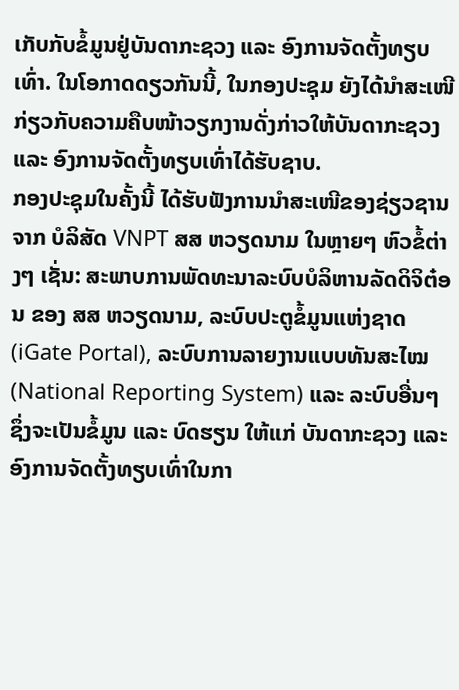ເກັບກັບຂໍ້ມູນຢູ່ບັນດາກະຊວງ ແລະ ອົງການຈັດຕັ້ງທຽບເທົ່າ. ໃນໂອກາດດຽວກັນນີ້, ໃນກອງປະຊຸມ ຍັງໄດ້ນຳສະເໜີກ່ຽວກັບຄວາມຄືບໜ້າວຽກງານດັ່ງກ່າວໃຫ້ບັນດາກະຊວງ ແລະ ອົງການຈັດຕັ້ງທຽບເທົ່າໄດ້ຮັບຊາບ.
ກອງປະຊຸມໃນຄັ້ງນີ້ ໄດ້ຮັບຟັງການນຳສະເໜີຂອງຊ່ຽວຊານຈາກ ບໍລິສັດ VNPT ສສ ຫວຽດນາມ ໃນຫຼາຍໆ ຫົວຂໍ້ຕ່າງໆ ເຊັ່ນ: ສະພາບການພັດທະນາລະບົບບໍລິຫານລັດດິຈິຕ໋ອນ ຂອງ ສສ ຫວຽດນາມ, ລະບົບປະຕູຂໍ້ມູນແຫ່ງຊາດ (iGate Portal), ລະບົບການລາຍງານແບບທັນສະໄໝ (National Reporting System) ແລະ ລະບົບອື່ນໆ ຊຶ່ງຈະເປັນຂໍ້ມູນ ແລະ ບົດຮຽນ ໃຫ້ແກ່ ບັນດາກະຊວງ ແລະ ອົງການຈັດຕັ້ງທຽບເທົ່າໃນກາ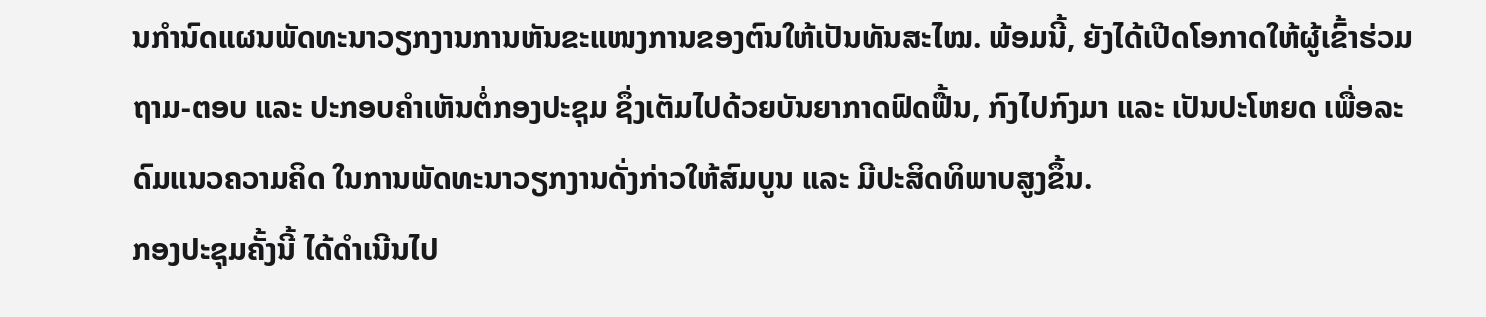ນກຳນົດແຜນພັດທະນາວຽກງານການຫັນຂະແໜງການຂອງຕົນໃຫ້ເປັນທັນສະໄໝ. ພ້ອມນີ້, ຍັງໄດ້ເປີດໂອກາດໃຫ້ຜູ້ເຂົ້າຮ່ວມ ຖາມ-ຕອບ ແລະ ປະກອບຄຳເຫັນຕໍ່ກອງປະຊຸມ ຊຶ່ງເຕັມໄປດ້ວຍບັນຍາກາດຟົດຟື້ນ, ກົງໄປກົງມາ ແລະ ເປັນປະໂຫຍດ ເພື່ອລະດົມແນວຄວາມຄິດ ໃນການພັດທະນາວຽກງານດັ່ງກ່າວໃຫ້ສົມບູນ ແລະ ມີປະສິດທິພາບສູງຂຶ້ນ.
ກອງປະຊຸມຄັ້ງນີ້ ໄດ້ດໍາເນີນໄປ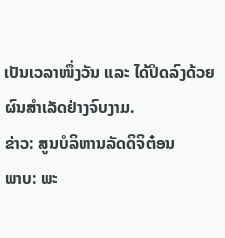ເປັນເວລາໜຶ່ງວັນ ແລະ ໄດ້ປິດລົງດ້ວຍຜົນສໍາເລັດຢ່າງຈົບງາມ.
ຂ່າວ: ສູນບໍລິຫານລັດດິຈິຕ໋ອນ
ພາບ: ພະ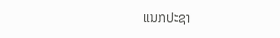ແນກປະຊາ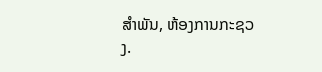ສໍາພັນ, ຫ້ອງການກະຊວງ.